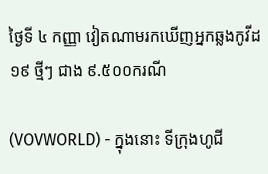ថ្ងៃទី ៤ កញ្ញា វៀតណាមរកឃើញអ្នកឆ្លងកូវីដ១៩ ថ្មីៗ ជាង ៩.៥០០ករណី

(VOVWORLD) - ក្នុងនោះ ទីក្រុងហូជី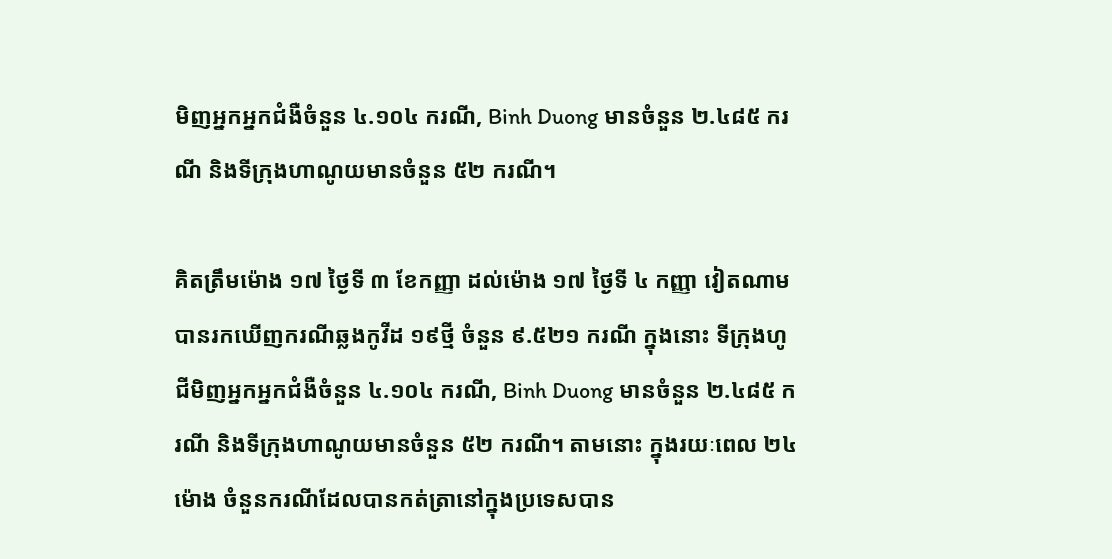មិញអ្នកអ្នកជំងឺចំនួន ៤.១០៤ ករណី, Binh Duong មានចំនួន ២.៤៨៥ ករណី និងទីក្រុងហាណូយមានចំនួន ៥២ ករណី។

គិតត្រឹមម៉ោង ១៧ ថ្ងៃទី ៣ ខែកញ្ញា ដល់ម៉ោង ១៧ ថ្ងៃទី ៤ កញ្ញា វៀតណាមបានរកឃើញករណីឆ្លងកូវីដ ១៩ថ្មី ចំនួន ៩.៥២១ ករណី ក្នុងនោះ ទីក្រុងហូជីមិញអ្នកអ្នកជំងឺចំនួន ៤.១០៤ ករណី, Binh Duong មានចំនួន ២.៤៨៥ ករណី និងទីក្រុងហាណូយមានចំនួន ៥២ ករណី។ តាមនោះ ក្នុងរយៈពេល ២៤ ម៉ោង ចំនួនករណីដែលបានកត់ត្រានៅក្នុងប្រទេសបាន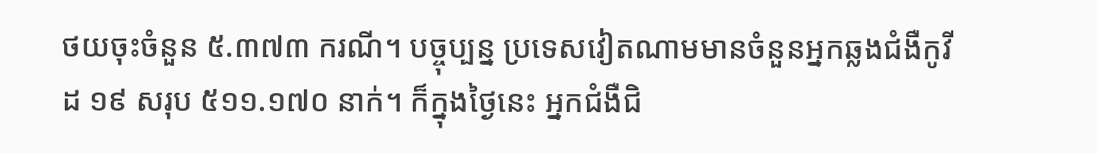ថយចុះចំនួន ៥.៣៧៣ ករណី។ បច្ចុប្បន្ន ប្រទេសវៀតណាមមានចំនួនអ្នកឆ្លងជំងឺកូវីដ ១៩ សរុប ៥១១.១៧០ នាក់។ ក៏ក្នុងថ្ងៃនេះ អ្នកជំងឺជិ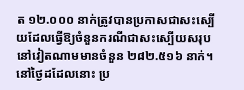ត ១២.០០០ នាក់ត្រូវបានប្រកាសជាសះស្បើយដែលធ្វើឱ្យចំនួនករណីជាសះស្បើយសរុបនៅវៀតណាមមានចំនួន ២៨២.៥១៦ នាក់។ នៅថ្ងៃដដែលនោះ ប្រ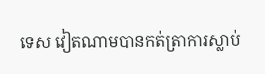ទេស វៀតណាមបានកត់ត្រាការស្លាប់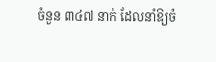ចំនួន ៣៤៧ នាក់ ដែលនាំឱ្យចំ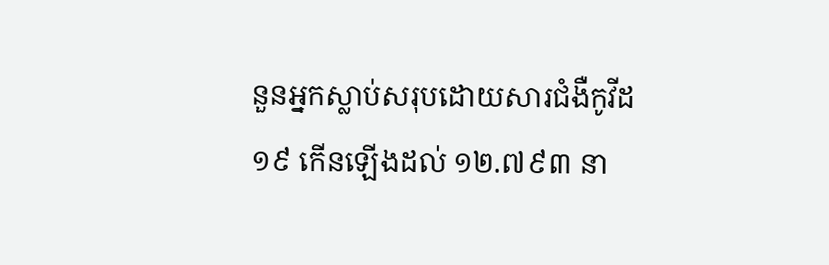នួនអ្នកស្លាប់សរុបដោយសារជំងឺកូវីដ ១៩ កើនឡើងដល់ ១២.៧៩៣ នា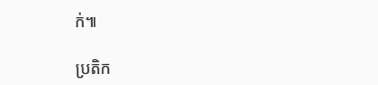ក់៕

ប្រតិក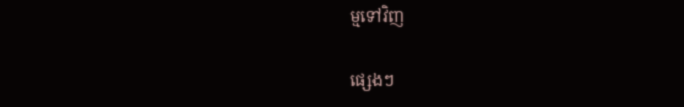ម្មទៅវិញ

ផ្សេងៗ